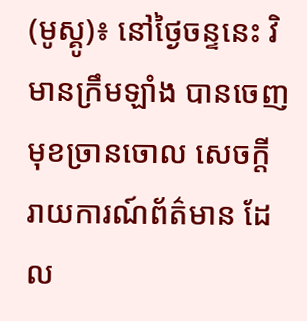(មូស្គូ)៖ នៅថ្ងៃចន្ទនេះ វិមានក្រឹមឡាំង បានចេញមុខច្រានចោល សេចក្តីរាយការណ៍ព័ត៌មាន ដែល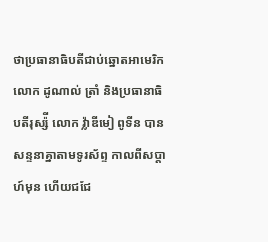ថាប្រធានាធិបតីជាប់ឆ្នោតអាមេរិក លោក ដូណាល់ ត្រាំ និងប្រធានាធិបតីរុស្ស៉ី លោក វ៉្លាឌីមៀ ពូទីន បានសន្ទនាគ្នាតាមទូរស័ព្ទ កាលពីសប្តាហ៍មុន ហើយជជែ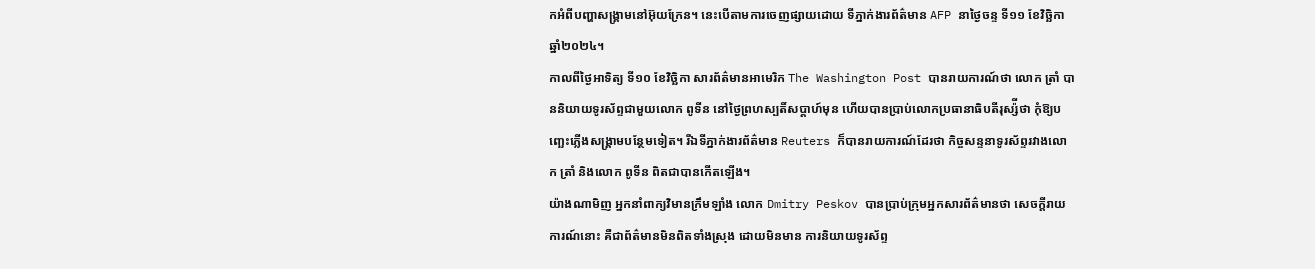កអំពីបញ្ហាសង្រ្គាមនៅអ៊ុយក្រែន។ នេះបើតាមការចេញផ្សាយដោយ ទីភ្នាក់ងារព័ត៌មាន AFP នាថ្ងៃចន្ទ ទី១១ ខែវិច្ឆិកា ឆ្នាំ២០២៤។
កាលពីថ្ងៃអាទិត្យ ទី១០ ខែវិច្ឆិកា សារព័ត៌មានអាមេរិក The Washington Post បានរាយការណ៍ថា លោក ត្រាំ បាននិយាយទូរស័ព្ទជាមួយលោក ពូទីន នៅថ្ងៃព្រហស្បតិ៍សប្តាហ៍មុន ហើយបានប្រាប់លោកប្រធានាធិបតីរុស្ស៉ីថា កុំឱ្យបញ្ឆេះភ្លើងសង្រ្គាមបន្ថែមទៀត។ រីឯទីភ្នាក់ងារព័ត៌មាន Reuters ក៏បានរាយការណ៍ដែរថា កិច្ចសន្ទនាទូរស័ព្ទរវាងលោក ត្រាំ និងលោក ពូទីន ពិតជាបានកើតឡើង។
យ៉ាងណាមិញ អ្នកនាំពាក្យវិមានក្រឹមឡាំង លោក Dmitry Peskov បានប្រាប់ក្រុមអ្នកសារព័ត៌មានថា សេចក្តីរាយការណ៍នោះ គឺជាព័ត៌មានមិនពិតទាំងស្រុង ដោយមិនមាន ការនិយាយទូរស័ព្ទ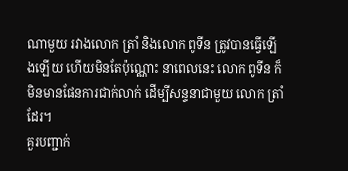ណាមួយ រវាងលោក ត្រាំ និងលោក ពូទីន ត្រូវបានធ្វើឡើងឡើយ ហើយមិនតែប៉ុណ្ណោះ នាពេលនេះ លោក ពូទីន ក៏មិនមានផែនការជាក់លាក់ ដើម្បីសន្ទនាជាមួយ លោក ត្រាំ ដែរ។
គួរបញ្ជាក់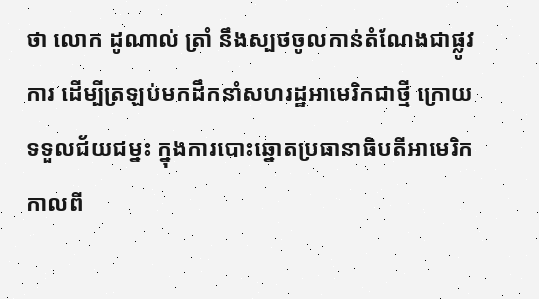ថា លោក ដូណាល់ ត្រាំ នឹងស្បថចូលកាន់តំណែងជាផ្លូវការ ដើម្បីត្រឡប់មកដឹកនាំសហរដ្ឋអាមេរិកជាថ្មី ក្រោយទទួលជ័យជម្នះ ក្នុងការបោះឆ្នោតប្រធានាធិបតីអាមេរិក កាលពី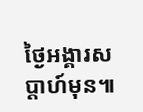ថ្ងៃអង្គារសប្តាហ៍មុន៕